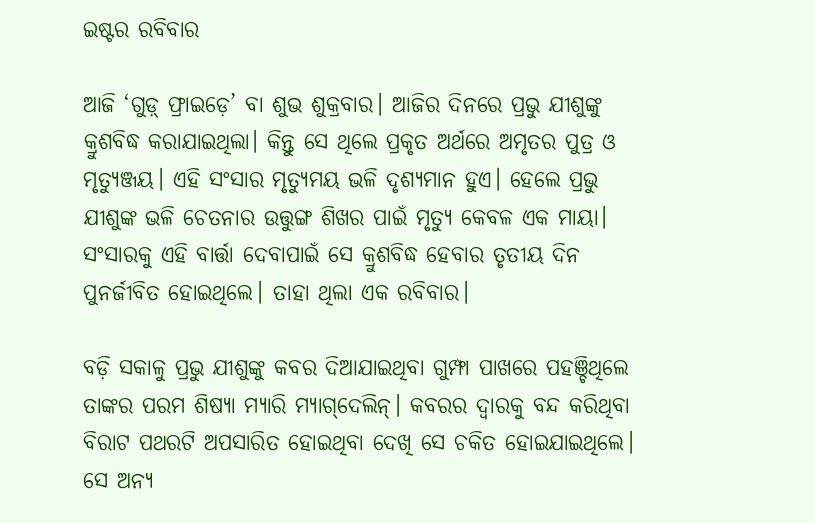ଇଷ୍ଟର ରବିବାର

ଆଜି ‘ଗୁଡ଼୍ ଫ୍ରାଇଡ଼େ’ ବା ଶୁଭ ଶୁକ୍ରବାର। ଆଜିର ଦିନରେ ପ୍ରଭୁ ଯୀଶୁଙ୍କୁ କ୍ରୁଶବିଦ୍ଧ କରାଯାଇଥିଲା। କିନ୍ତୁ ସେ ଥିଲେ ପ୍ରକୃତ ଅର୍ଥରେ ଅମୃତର ପୁତ୍ର ଓ ମୃତ୍ୟୁଞ୍ଜୟ। ଏହି ସଂସାର ମୃତ୍ୟୁମୟ ଭଳି ଦୃଶ୍ୟମାନ ହୁଏ। ହେଲେ ପ୍ରଭୁ ଯୀଶୁଙ୍କ ଭଳି ଚେତନାର ଉତ୍ତୁଙ୍ଗ ଶିଖର ପାଇଁ ମୃତ୍ୟୁ କେବଳ ଏକ ମାୟା। ସଂସାରକୁ ଏହି ବାର୍ତ୍ତା ଦେବାପାଇଁ ସେ କ୍ରୁଶବିଦ୍ଧ ହେବାର ତୃତୀୟ ଦିନ ପୁନର୍ଜୀବିତ ହୋଇଥିଲେ। ତାହା ଥିଲା ଏକ ରବିବାର।

ବଡ଼ି ସକାଳୁ ପ୍ରଭୁ ଯୀଶୁଙ୍କୁ କବର ଦିଆଯାଇଥିବା ଗୁମ୍ଫା ପାଖରେ ପହଞ୍ଚିଥିଲେ ତାଙ୍କର ପରମ ଶିଷ୍ୟା ମ୍ୟାରି ମ୍ୟାଗ୍‌ଦେଲିନ୍। କବରର ଦ୍ୱାରକୁ ବନ୍ଦ କରିଥିବା ବିରାଟ ପଥରଟି ଅପସାରିତ ହୋଇଥିବା ଦେଖି ସେ ଚକିତ ହୋଇଯାଇଥିଲେ। ସେ ଅନ୍ୟ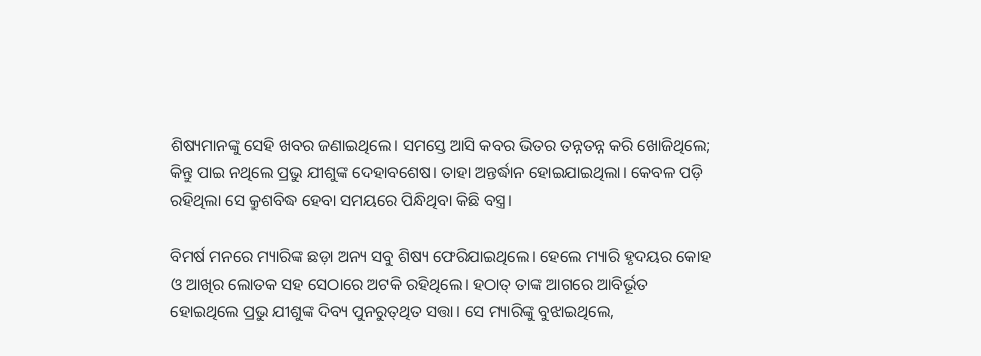ଶିଷ୍ୟମାନଙ୍କୁ ସେହି ଖବର ଜଣାଇଥିଲେ। ସମସ୍ତେ ଆସି କବର ଭିତର ତନ୍ନତନ୍ନ କରି ଖୋଜିଥିଲେ; କିନ୍ତୁ ପାଇ ନଥିଲେ ପ୍ରଭୁ ଯୀଶୁଙ୍କ ଦେହାବଶେଷ। ତାହା ଅନ୍ତର୍ଦ୍ଧାନ ହୋଇଯାଇଥିଲା। କେବଳ ପଡ଼ି ରହିଥିଲା ସେ କ୍ରୁଶବିଦ୍ଧ ହେବା ସମୟରେ ପିନ୍ଧିଥିବା କିଛି ବସ୍ତ୍ର।

ବିମର୍ଷ ମନରେ ମ୍ୟାରିଙ୍କ ଛଡ଼ା ଅନ୍ୟ ସବୁ ଶିଷ୍ୟ ଫେରିଯାଇଥିଲେ। ହେଲେ ମ୍ୟାରି ହୃଦୟର କୋହ ଓ ଆଖିର ଲୋତକ ସହ ସେଠାରେ ଅଟକି ରହିଥିଲେ। ହଠାତ୍ ତାଙ୍କ ଆଗରେ ଆବିର୍ଭୂତ ହୋଇଥିଲେ ପ୍ରଭୁ ଯୀଶୁଙ୍କ ଦିବ୍ୟ ପୁନରୁତ୍‌ଥିତ ସତ୍ତା। ସେ ମ୍ୟାରିଙ୍କୁ ବୁଝାଇଥିଲେ,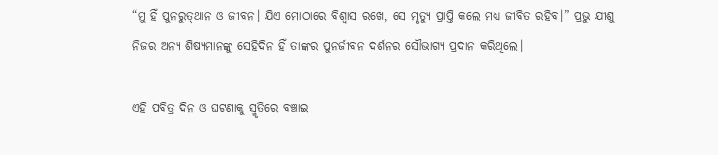“ମୁ ହିଁ ପୁନରୁତ୍‌ଥାନ ଓ ଜୀବନ। ଯିଏ ମୋଠାରେ ବିଶ୍ୱାସ ରଖେ, ସେ ମୃତ୍ୟୁ ପ୍ରାପ୍ତି କଲେ ମଧ୍ୟ ଜୀବିତ ରହିବ।” ପ୍ରଭୁ ଯୀଶୁ ନିଜର ଅନ୍ୟ ଶିଷ୍ୟମାନଙ୍କୁ ସେହିଦିନ ହିଁ ତାଙ୍କର ପୁନର୍ଜୀବନ ଦର୍ଶନର ସୌଭାଗ୍ୟ ପ୍ରଦାନ କରିଥିଲେ।

ଏହି ପବିତ୍ର ଦିନ ଓ ଘଟଣାକୁ ସ୍ମୃତିରେ ବଞ୍ଚାଇ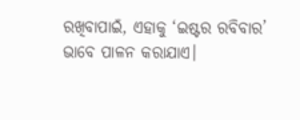ରଖିବାପାଇଁ, ଏହାକୁ ‘ଇଷ୍ଟର ରବିବାର’ ଭାବେ ପାଳନ କରାଯାଏ।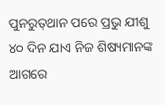ପୁନରୁତ୍‌ଥାନ ପରେ ପ୍ରଭୁ ଯୀଶୁ ୪୦ ଦିନ ଯାଏ ନିଜ ଶିଷ୍ୟମାନଙ୍କ ଆଗରେ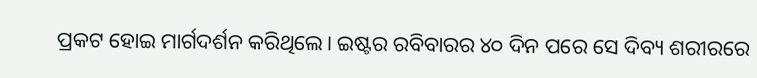ପ୍ରକଟ ହୋଇ ମାର୍ଗଦର୍ଶନ କରିଥିଲେ। ଇଷ୍ଟର ରବିବାରର ୪୦ ଦିନ ପରେ ସେ ଦିବ୍ୟ ଶରୀରରେ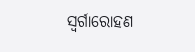ସ୍ୱର୍ଗାରୋହଣ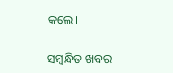କଲେ।

ସମ୍ବନ୍ଧିତ ଖବର